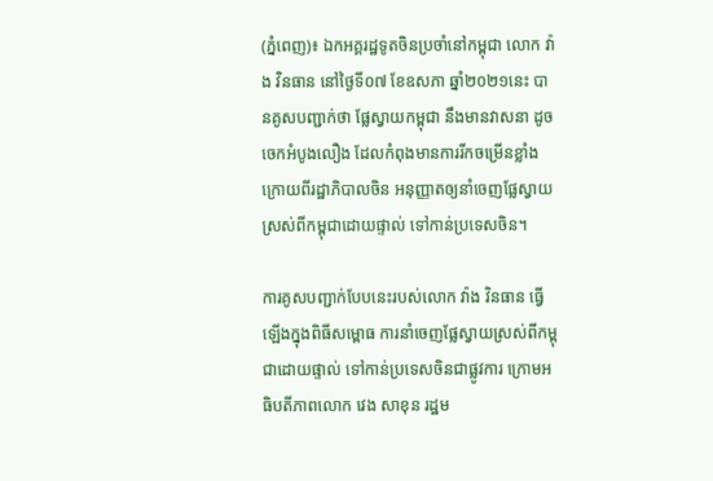(ភ្នំពេញ)៖ ឯកអគ្គរដ្ឋទូតចិនប្រចាំនៅកម្ពុជា លោក វ៉ាង វិនធាន នៅថ្ងៃទី០៧ ខែឧសភា ឆ្នាំ២០២១នេះ បានគូសបញ្ជាក់ថា ផ្លែស្វាយកម្ពុជា នឹងមានវាសនា ដូចចេកអំបូងលឿង ដែលកំពុងមានការរីកចម្រើនខ្លាំង ក្រោយពីរដ្ឋាភិបាលចិន អនុញ្ញាតឲ្យនាំចេញផ្លែស្វាយស្រស់ពីកម្ពុជាដោយផ្ទាល់ ទៅកាន់ប្រទេសចិន។

ការគូសបញ្ជាក់បែបនេះរបស់លោក វ៉ាង វិនធាន ធ្វើឡើងក្នុងពិធីសម្ពោធ ការនាំចេញផ្លែស្វាយស្រស់ពីកម្ពុជាដោយផ្ទាល់ ទៅកាន់ប្រទេសចិនជាផ្លូវការ ក្រោមអធិបតីភាពលោក វេង សាខុន រដ្ឋម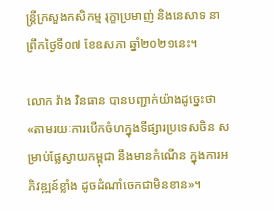ន្ដ្រីក្រសួងកសិកម្ម រុក្ខាប្រមាញ់ និងនេសាទ នាព្រឹកថ្ងៃទី០៧ ខែឧសភា ឆ្នាំ២០២១នេះ។

លោក វ៉ាង វិនធាន បានបញ្ជាក់យ៉ាងដូច្នេះថា «តាមរយៈការបើកចំហក្នុងទីផ្សារប្រទេសចិន សម្រាប់ផ្លែស្វាយកម្ពុជា នឹងមានកំណើន ក្នុងការអភិវឌ្ឍន៍ខ្លាំង ដូចដំណាំចេកជាមិនខាន»។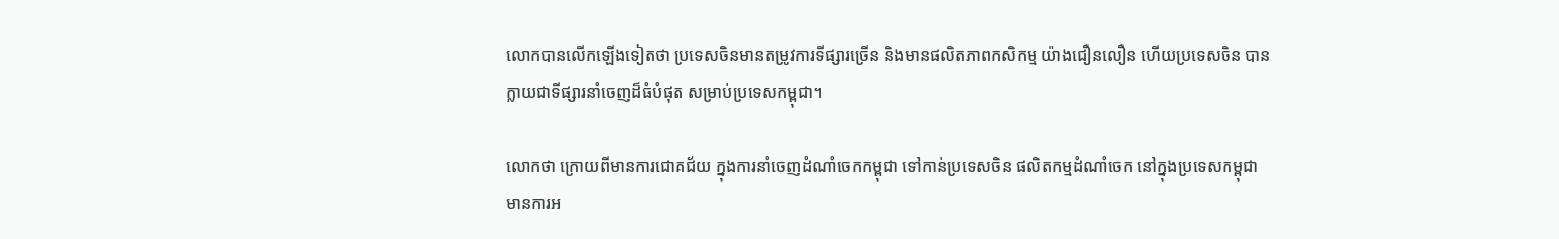លោកបានលើកឡើងទៀតថា ប្រទេសចិនមានតម្រូវការទីផ្សារច្រើន និងមានផលិតភាពកសិកម្ម យ៉ាងជឿនលឿន ហើយប្រទេសចិន បានក្លាយជាទីផ្សារនាំចេញដ៏ធំបំផុត សម្រាប់ប្រទេសកម្ពុជា។

លោកថា ក្រោយពីមានការជោគជ័យ ក្នុងការនាំចេញដំណាំចេកកម្ពុជា ទៅកាន់ប្រទេសចិន ផលិតកម្មដំណាំចេក នៅក្នុងប្រទេសកម្ពុជា មានការអ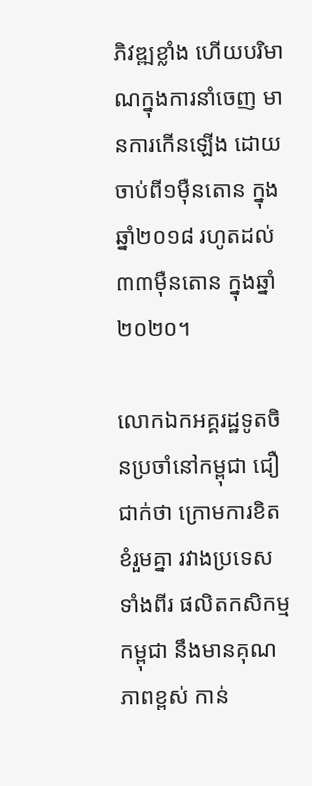ភិវឌ្ឍខ្លាំង ហើយបរិមាណក្នុងការនាំចេញ មានការកើនឡើង ដោយចាប់ពី១ម៉ឺនតោន ក្នុងឆ្នាំ២០១៨ រហូតដល់៣៣ម៉ឺនតោន ក្នុងឆ្នាំ២០២០។

លោកឯកអគ្គរដ្ឋទូតចិនប្រចាំនៅកម្ពុជា ជឿជាក់ថា ក្រោមការខិតខំរួមគ្នា រវាងប្រទេសទាំងពីរ ផលិតកសិកម្មកម្ពុជា នឹងមានគុណភាពខ្ពស់ កាន់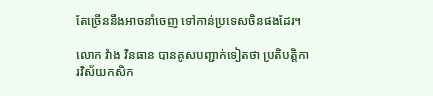តែច្រើននឹងអាចនាំចេញ ទៅកាន់ប្រទេសចិនផងដែរ។

លោក វ៉ាង វិនធាន បានគូសបញ្ជាក់ទៀតថា ប្រតិបត្ដិការវិស័យកសិក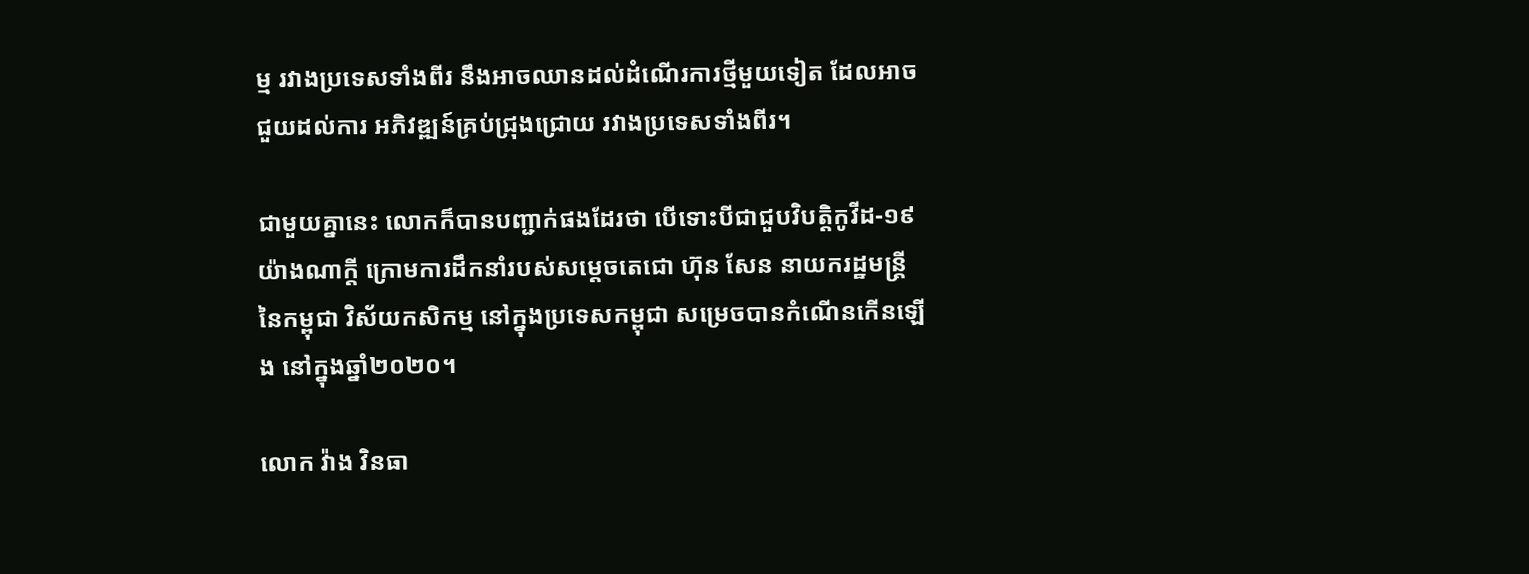ម្ម រវាងប្រទេសទាំងពីរ នឹងអាចឈានដល់ដំណើរការថ្មីមួយទៀត ដែលអាចជួយដល់ការ អភិវឌ្ឍន៍គ្រប់ជ្រុងជ្រោយ រវាងប្រទេសទាំងពីរ។

ជាមួយគ្នានេះ លោកក៏បានបញ្ជាក់ផងដែរថា បើទោះបីជាជួបវិបត្ដិកូវីដ-១៩ យ៉ាងណាក្ដី ក្រោមការដឹកនាំរបស់សម្ដេចតេជោ ហ៊ុន សែន នាយករដ្ឋមន្ដ្រីនៃកម្ពុជា វិស័យកសិកម្ម នៅក្នុងប្រទេសកម្ពុជា សម្រេចបានកំណើនកើនឡើង នៅក្នុងឆ្នាំ២០២០។

លោក វ៉ាង វិនធា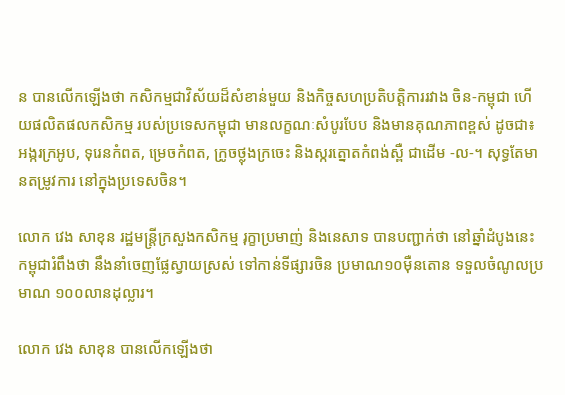ន បានលើកឡើងថា កសិកម្មជាវិស័យដ៏សំខាន់មួយ និងកិច្ចសហប្រតិបត្ដិការរវាង ចិន-កម្ពុជា ហើយផលិតផលកសិកម្ម របស់ប្រទេសកម្ពុជា មានលក្ខណៈសំបូរបែប និងមានគុណភាពខ្ពស់ ដូចជា៖ អង្ករក្រអូប, ទុរេនកំពត, ម្រេចកំពត, ក្រូចថ្លុងក្រចេះ និងស្ករត្នោតកំពង់ស្ពឺ ជាដើម -ល-។ សុទ្ធតែមានតម្រូវការ នៅក្នុងប្រទេសចិន។

លោក វេង សាខុន រដ្ឋមន្ត្រីក្រសួងកសិកម្ម រុក្ខាប្រមាញ់ និងនេសាទ បានបញ្ជាក់ថា នៅឆ្នាំដំបូងនេះ កម្ពុជារំពឹងថា នឹងនាំចេញផ្លែស្វាយស្រស់ ទៅកាន់ទីផ្សារចិន ប្រមាណ១០ម៉ឺនតោន ទទួលចំណូលប្រមាណ ១០០លានដុល្លារ។

លោក វេង សាខុន បានលើកឡើងថា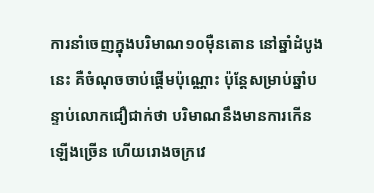ការនាំចេញក្នុងបរិមាណ១០ម៉ឺនតោន នៅឆ្នាំដំបូងនេះ គឺចំណុចចាប់ផ្តើមប៉ុណ្ណោះ ប៉ុន្តែសម្រាប់ឆ្នាំបន្ទាប់លោកជឿជាក់ថា បរិមាណនឹងមានការកើនឡើងច្រើន ហើយរោងចក្រវេ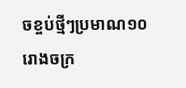ចខ្ចប់ថ្មីៗប្រមាណ១០រោងចក្រ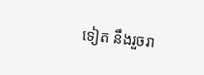ទៀត នឹងរួចរា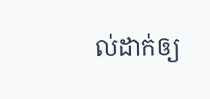ល់ដាក់ឲ្យ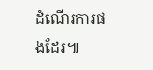ដំណើរការផងដែរ៕